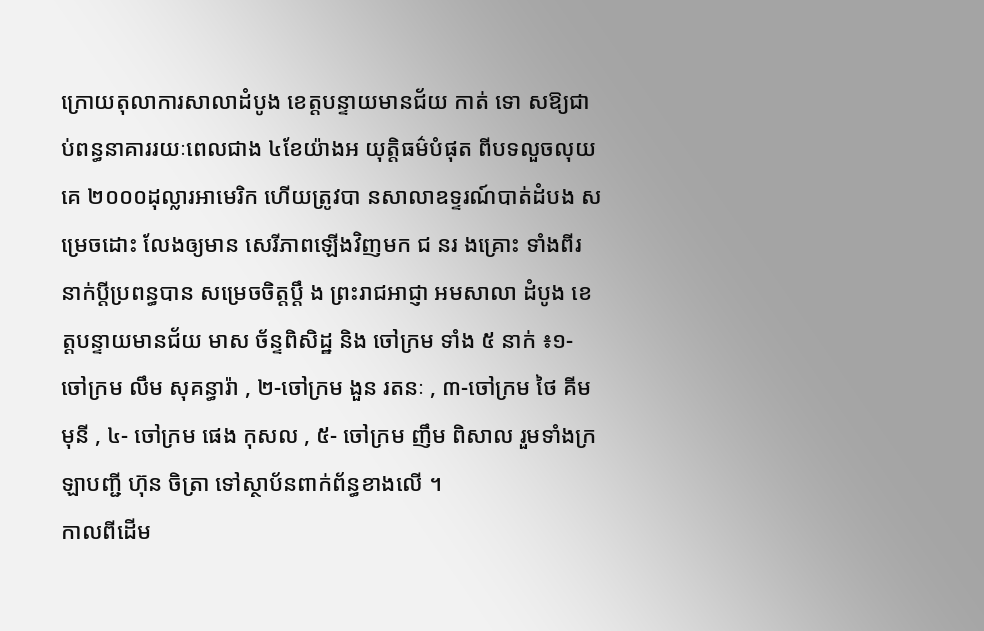ក្រោយតុលាការសាលាដំបូង ខេត្តបន្ទាយមានជ័យ កាត់ ទោ សឱ្យជាប់ពន្ធនាគាររយៈពេលជាង ៤ខែយ៉ាងអ យុត្តិធម៌បំផុត ពីបទលួចលុយគេ ២០០០ដុល្លារអាមេរិក ហើយត្រូវបា នសាលាឧទ្ទរណ៍បាត់ដំបង សម្រេចដោះ លែងឲ្យមាន សេរីភាពឡើងវិញមក ជ នរ ងគ្រោះ ទាំងពីរ នាក់ប្ដីប្រពន្ធបាន សម្រេចចិត្តប្ដឹ ង ព្រះរាជអាជ្ញា អមសាលា ដំបូង ខេត្តបន្ទាយមានជ័យ មាស ច័ន្ទពិសិដ្ឋ និង ចៅក្រម ទាំង ៥ នាក់ ៖១- ចៅក្រម លឹម សុគន្ធារ៉ា , ២-ចៅក្រម ងួន រតនៈ , ៣-ចៅក្រម ថៃ គីមមុនី , ៤- ចៅក្រម ផេង កុសល , ៥- ចៅក្រម ញឹម ពិសាល រួមទាំងក្រឡាបញ្ជី ហ៊ុន ចិត្រា ទៅស្ថាប័នពាក់ព័ន្ធខាងលើ ។
កាលពីដើម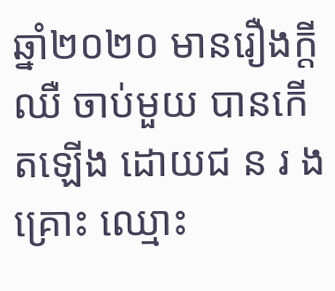ឆ្នាំ២០២០ មានរឿងក្ដីឈឺ ចាប់មួយ បានកើតឡើង ដោយជ ន រ ងគ្រោះ ឈ្មោះ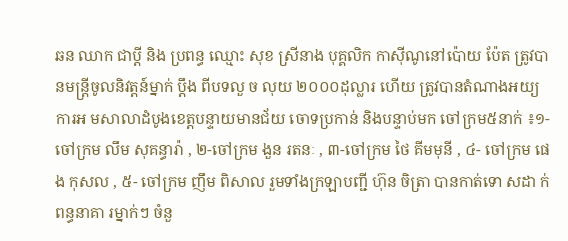ឆន ឈាក ជាប្ដី និង ប្រពន្ធ ឈ្មោះ សុខ ស្រីនាង បុគ្គលិក កាស៊ីណូនៅប៉ោយ ប៉ែត ត្រូវបានមន្ត្រីចូលនិវត្តន៍ម្នាក់ ប្ដឹង ពីបទលួ ច លុយ ២០០០ដុល្លារ ហើយ ត្រូវបានតំណាងអយ្យការអ មសាលាដំបូងខេត្តបន្ទាយមានជ័យ ចោទប្រកាន់ និងបន្ទាប់មក ចៅក្រម៥នាក់ ៖១- ចៅក្រម លឹម សុគន្ធារ៉ា , ២-ចៅក្រម ងួន រតនៈ , ៣-ចៅក្រម ថៃ គីមមុនី , ៤- ចៅក្រម ផេង កុសល , ៥- ចៅក្រម ញឹម ពិសាល រួមទាំងក្រឡាបញ្ជី ហ៊ុន ចិត្រា បានកាត់ទោ សដា ក់ពន្ធនាគា រម្នាក់ៗ ចំនួ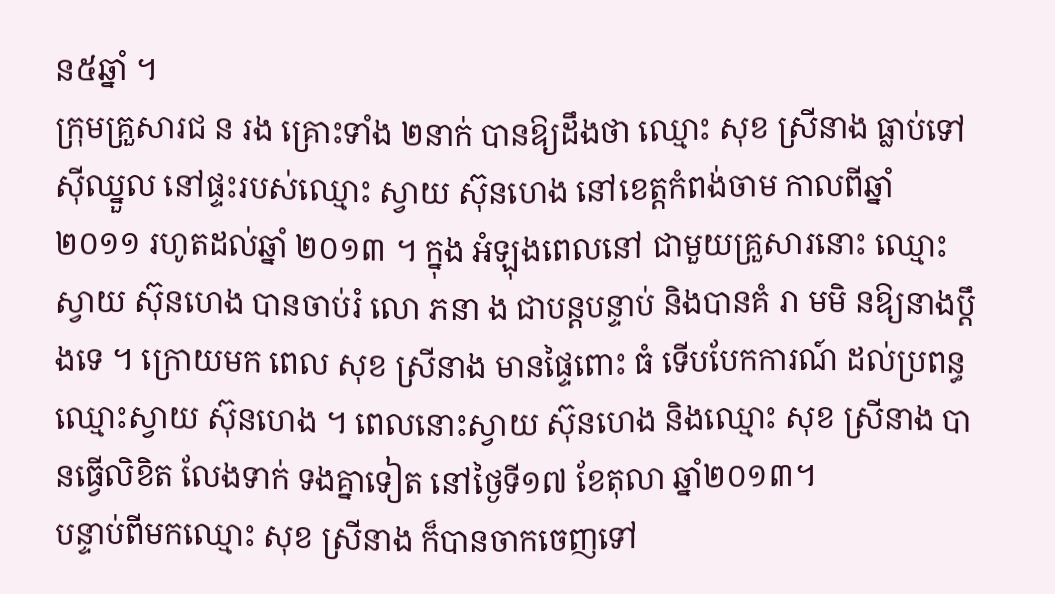ន៥ឆ្នាំ ។
ក្រុមគ្រួសារជ ន រង គ្រោះទាំង ២នាក់ បានឱ្យដឹងថា ឈ្មោះ សុខ ស្រីនាង ធ្លាប់ទៅស៊ីឈ្នួល នៅផ្ទះរបស់ឈ្មោះ ស្វាយ ស៊ុនហេង នៅខេត្តកំពង់ចាម កាលពីឆ្នាំ ២០១១ រហូតដល់ឆ្នាំ ២០១៣ ។ ក្នុង អំឡុងពេលនៅ ជាមួយគ្រួសារនោះ ឈ្មោះ ស្វាយ ស៊ុនហេង បានចាប់រំ លោ ភនា ង ជាបន្តបន្ទាប់ និងបានគំ រា មមិ នឱ្យនាងប្ដឹងទេ ។ ក្រោយមក ពេល សុខ ស្រីនាង មានផ្ទៃពោះ ធំ ទើបបែកការណ៍ ដល់ប្រពន្ធ ឈ្មោះស្វាយ ស៊ុនហេង ។ ពេលនោះស្វាយ ស៊ុនហេង និងឈ្មោះ សុខ ស្រីនាង បានធ្វើលិខិត លែងទាក់ ទងគ្នាទៀត នៅថ្ងៃទី១៧ ខែតុលា ឆ្នាំ២០១៣។
បន្ទាប់ពីមកឈ្មោះ សុខ ស្រីនាង ក៏បានចាកចេញទៅ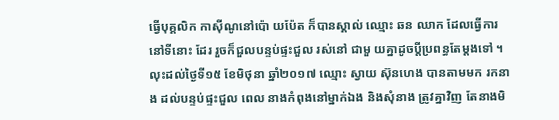ធ្វើបុគ្គលិក កាស៊ីណូនៅប៉ោ យប៉ែត ក៏បានស្គាល់ ឈ្មោះ ឆន ឈាក ដែលធ្វើការនៅទីនោះ ដែរ រួចក៏ជួលបន្ទប់ផ្ទះជួល រស់នៅ ជាមួ យគ្នាដូចប្ដីប្រពន្ធតែម្ដងទៅ ។
លុះដល់ថ្ងៃទី១៥ ខែមិថុនា ឆ្នាំ២០១៧ ឈ្មោះ ស្វាយ ស៊ុនហេង បានតាមមក រកនា ង ដល់បន្ទប់ផ្ទះជួល ពេល នាងកំពុងនៅម្នាក់ឯង និងសុំនាង ត្រូវគ្នាវិញ តែនាងមិ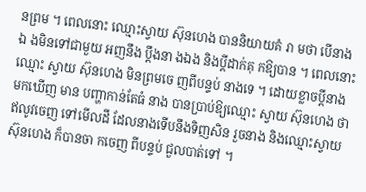នព្រម ។ ពេលនោះ ឈ្មោះស្វាយ ស៊ុនហេង បាននិយាយគំ រា មថា បើនាងឯ ងមិនទៅជាមួយ អញនឹង ប្ដឹងនា ងឯង និងប្ដីដាក់គុ កឱ្យបាន ។ ពេលនោះ ឈ្មោះ ស្វាយ ស៊ុនហេង មិនព្រមចេ ញពីបន្ទប់ នាងទេ ។ ដោយខ្លាចប្ដីនាង មកឃើញ មាន បញ្ហាកាន់តែធំ នាង បានប្រាប់ឱ្យឈ្មោះ ស្វាយ ស៊ុនហេង ថា ឥលូវចេញ ទៅមើលដី ដែលនាងទើបនឹងទិញសិន រួចនាង និងឈ្មោះស្វាយ ស៊ុនហេង ក៏បានចា កចេញ ពីបន្ទប់ ជួលបាត់ទៅ ។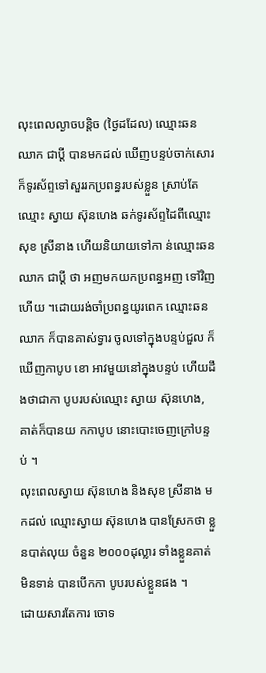លុះពេលល្ងាចបន្តិច (ថ្ងៃដដែល) ឈ្មោះឆន ឈាក ជាប្ដី បានមកដល់ ឃើញបន្ទប់ចាក់សោរ ក៏ទូរស័ព្ទទៅសួររកប្រពន្ធរបស់ខ្លួន ស្រាប់តែឈ្មោះ ស្វាយ ស៊ុនហេង ឆក់ទូរស័ព្ទដៃពីឈ្មោះសុខ ស្រីនាង ហើយនិយាយទៅកា ន់ឈ្មោះឆន ឈាក ជាប្ដី ថា អញមកយកប្រពន្ធអញ ទៅវិញហើយ ។ដោយរង់ចាំប្រពន្ធយូរពេក ឈ្មោះឆន ឈាក ក៏បានគាស់ទ្វារ ចូលទៅក្នុងបន្ទប់ជួល ក៏ឃើញកាបូប ខោ អាវមួយនៅក្នុងបន្ទប់ ហើយដឹងថាជាកា បូបរបស់ឈ្មោះ ស្វាយ ស៊ុនហេង, គាត់ក៏បានយ កកាបូប នោះបោះចេញក្រៅបន្ទប់ ។
លុះពេលស្វាយ ស៊ុនហេង និងសុខ ស្រីនាង មកដល់ ឈ្មោះស្វាយ ស៊ុនហេង បានស្រែកថា ខ្លួនបាត់លុយ ចំនួន ២០០០ដុល្លារ ទាំងខ្លួនគាត់មិនទាន់ បានបើកកា បូបរបស់ខ្លួនផង ។
ដោយសារតែការ ចោទ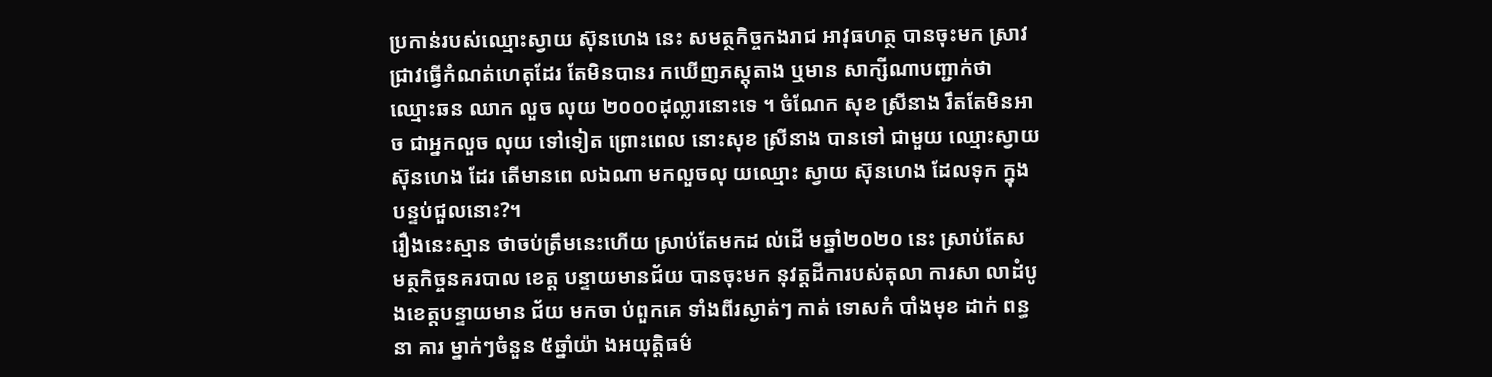ប្រកាន់របស់ឈ្មោះស្វាយ ស៊ុនហេង នេះ សមត្ថកិច្ចកងរាជ អាវុធហត្ថ បានចុះមក ស្រាវជ្រាវធ្វើកំណត់ហេតុដែរ តែមិនបានរ កឃើញភស្តុតាង ឬមាន សាក្សីណាបញ្ជាក់ថា ឈ្មោះឆន ឈាក លួច លុយ ២០០០ដុល្លារនោះទេ ។ ចំណែក សុខ ស្រីនាង រឹតតែមិនអាច ជាអ្នកលួច លុយ ទៅទៀត ព្រោះពេល នោះសុខ ស្រីនាង បានទៅ ជាមួយ ឈ្មោះស្វាយ ស៊ុនហេង ដែរ តើមានពេ លឯណា មកលួចលុ យឈ្មោះ ស្វាយ ស៊ុនហេង ដែលទុក ក្នុងបន្ទប់ជួលនោះ?។
រឿងនេះស្មាន ថាចប់ត្រឹមនេះហើយ ស្រាប់តែមកដ ល់ដើ មឆ្នាំ២០២០ នេះ ស្រាប់តែស មត្ថកិច្ចនគរបាល ខេត្ត បន្ទាយមានជ័យ បានចុះមក នុវត្តដីការបស់តុលា ការសា លាដំបូងខេត្តបន្ទាយមាន ជ័យ មកចា ប់ពួកគេ ទាំងពីរស្ងាត់ៗ កាត់ ទោសកំ បាំងមុខ ដាក់ ពន្ធនា គារ ម្នាក់ៗចំនួន ៥ឆ្នាំយ៉ា ងអយុត្តិធម៌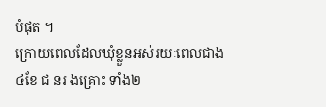បំផុត ។
ក្រោយពេលដែលឃុំខ្លួនអស់រយៈពេលជាង ៤ខែ ជ នរ ងគ្រោះ ទាំង២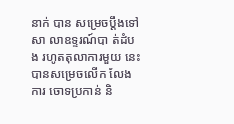នាក់ បាន សម្រេចប្តឹងទៅសា លាឧទ្ទរណ៍បា ត់ដំបង រហូតតុលាការមួយ នេះ បានសម្រេចលើក លែងការ ចោទប្រកាន់ និ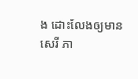ង ដោះលែងឲ្យមានសេរី ភា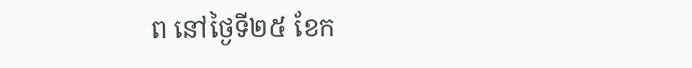ព នៅថ្ងៃទី២៥ ខែក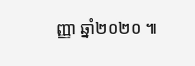ញ្ញា ឆ្នាំ២០២០ ៕